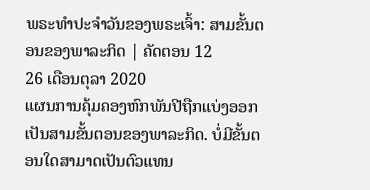ພຣະທຳປະຈຳວັນຂອງພຣະເຈົ້າ: ສາມຂັ້ນຕອນຂອງພາລະກິດ | ຄັດຕອນ 12
26 ເດືອນຕຸລາ 2020
ແຜນການຄຸ້ມຄອງຫົກພັນປີຖືກແບ່ງອອກເປັນສາມຂັ້ນຕອນຂອງພາລະກິດ. ບໍ່ມີຂັ້ນຕອນໃດສາມາດເປັນຕົວແທນ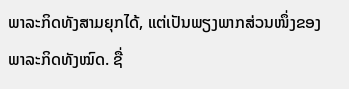ພາລະກິດທັງສາມຍຸກໄດ້, ແຕ່ເປັນພຽງພາກສ່ວນໜຶ່ງຂອງພາລະກິດທັງໝົດ. ຊື່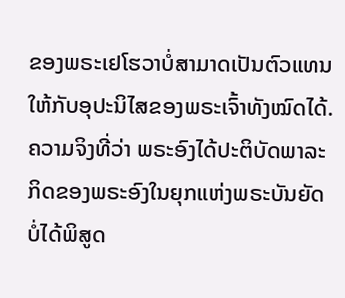ຂອງພຣະເຢໂຮວາບໍ່ສາມາດເປັນຕົວແທນໃຫ້ກັບອຸປະນິໄສຂອງພຣະເຈົ້າທັງໝົດໄດ້. ຄວາມຈິງທີ່ວ່າ ພຣະອົງໄດ້ປະຕິບັດພາລະກິດຂອງພຣະອົງໃນຍຸກແຫ່ງພຣະບັນຍັດບໍ່ໄດ້ພິສູດ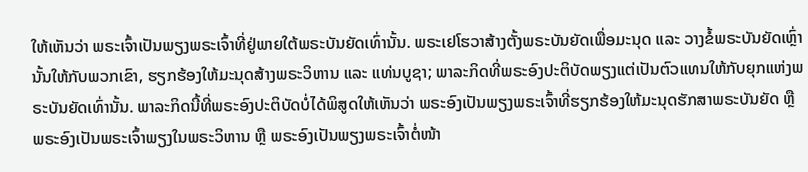ໃຫ້ເຫັນວ່າ ພຣະເຈົ້າເປັນພຽງພຣະເຈົ້າທີ່ຢູ່ພາຍໃຕ້ພຣະບັນຍັດເທົ່ານັ້ນ. ພຣະເຢໂຮວາສ້າງຕັ້ງພຣະບັນຍັດເພື່ອມະນຸດ ແລະ ວາງຂໍ້ພຣະບັນຍັດເຫຼົ່ານັ້ນໃຫ້ກັບພວກເຂົາ, ຮຽກຮ້ອງໃຫ້ມະນຸດສ້າງພຣະວິຫານ ແລະ ແທ່ນບູຊາ; ພາລະກິດທີ່ພຣະອົງປະຕິບັດພຽງແຕ່ເປັນຕົວແທນໃຫ້ກັບຍຸກແຫ່ງພຣະບັນຍັດເທົ່ານັ້ນ. ພາລະກິດນີ້ທີ່ພຣະອົງປະຕິບັດບໍ່ໄດ້ພິສູດໃຫ້ເຫັນວ່າ ພຣະອົງເປັນພຽງພຣະເຈົ້າທີ່ຮຽກຮ້ອງໃຫ້ມະນຸດຮັກສາພຣະບັນຍັດ ຫຼື ພຣະອົງເປັນພຣະເຈົ້າພຽງໃນພຣະວິຫານ ຫຼື ພຣະອົງເປັນພຽງພຣະເຈົ້າຕໍ່ໜ້າ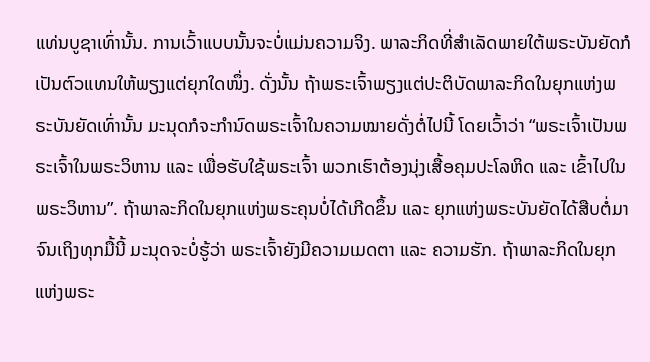ແທ່ນບູຊາເທົ່ານັ້ນ. ການເວົ້າແບບນັ້ນຈະບໍ່ແມ່ນຄວາມຈິງ. ພາລະກິດທີ່ສໍາເລັດພາຍໃຕ້ພຣະບັນຍັດກໍເປັນຕົວແທນໃຫ້ພຽງແຕ່ຍຸກໃດໜຶ່ງ. ດັ່ງນັ້ນ ຖ້າພຣະເຈົ້າພຽງແຕ່ປະຕິບັດພາລະກິດໃນຍຸກແຫ່ງພຣະບັນຍັດເທົ່ານັ້ນ ມະນຸດກໍຈະກຳນົດພຣະເຈົ້າໃນຄວາມໝາຍດັ່ງຕໍ່ໄປນີ້ ໂດຍເວົ້າວ່າ “ພຣະເຈົ້າເປັນພຣະເຈົ້າໃນພຣະວິຫານ ແລະ ເພື່ອຮັບໃຊ້ພຣະເຈົ້າ ພວກເຮົາຕ້ອງນຸ່ງເສື້ອຄຸມປະໂລຫິດ ແລະ ເຂົ້າໄປໃນພຣະວິຫານ”. ຖ້າພາລະກິດໃນຍຸກແຫ່ງພຣະຄຸນບໍ່ໄດ້ເກີດຂຶ້ນ ແລະ ຍຸກແຫ່ງພຣະບັນຍັດໄດ້ສືບຕໍ່ມາຈົນເຖິງທຸກມື້ນີ້ ມະນຸດຈະບໍ່ຮູ້ວ່າ ພຣະເຈົ້າຍັງມີຄວາມເມດຕາ ແລະ ຄວາມຮັກ. ຖ້າພາລະກິດໃນຍຸກແຫ່ງພຣະ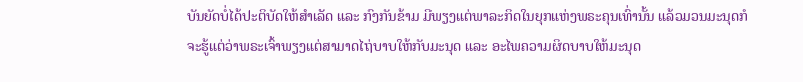ບັນຍັດບໍ່ໄດ້ປະຕິບັດໃຫ້ສໍາເລັດ ແລະ ກົງກັນຂ້າມ ມີພຽງແຕ່ພາລະກິດໃນຍຸກແຫ່ງພຣະຄຸນເທົ່ານັ້ນ ແລ້ວມວນມະນຸດກໍຈະຮູ້ແຕ່ວ່າພຣະເຈົ້າພຽງແຕ່ສາມາດໄຖ່ບາບໃຫ້ກັບມະນຸດ ແລະ ອະໄພຄວາມຜິດບາບໃຫ້ມະນຸດ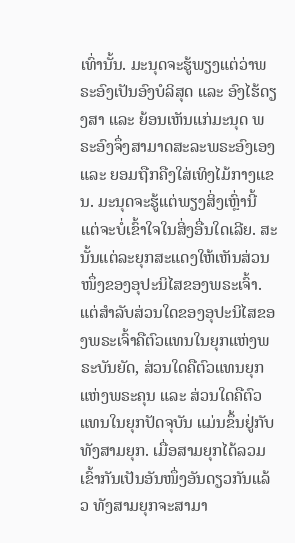ເທົ່ານັ້ນ. ມະນຸດຈະຮູ້ພຽງແຕ່ວ່າພຣະອົງເປັນອົງບໍລິສຸດ ແລະ ອົງໄຮ້ດຽງສາ ແລະ ຍ້ອນເຫັນແກ່ມະນຸດ ພຣະອົງຈຶ່ງສາມາດສະລະພຣະອົງເອງ ແລະ ຍອມຖືກຄືງໃສ່ເທິງໄມ້ກາງແຂນ. ມະນຸດຈະຮູ້ແຕ່ພຽງສິ່ງເຫຼົ່ານີ້ ແຕ່ຈະບໍ່ເຂົ້າໃຈໃນສິ່ງອື່ນໃດເລີຍ. ສະນັ້ນແຕ່ລະຍຸກສະແດງໃຫ້ເຫັນສ່ວນໜຶ່ງຂອງອຸປະນິໄສຂອງພຣະເຈົ້າ. ແຕ່ສໍາລັບສ່ວນໃດຂອງອຸປະນິໄສຂອງພຣະເຈົ້າຄືຕົວແທນໃນຍຸກແຫ່ງພຣະບັນຍັດ, ສ່ວນໃດຄືຕົວແທນຍຸກແຫ່ງພຣະຄຸນ ແລະ ສ່ວນໃດຄືຕົວແທນໃນຍຸກປັດຈຸບັນ ແມ່ນຂຶ້ນຢູ່ກັບທັງສາມຍຸກ. ເມື່ອສາມຍຸກໄດ້ລວມເຂົ້າກັນເປັນອັນໜຶ່ງອັນດຽວກັນແລ້ວ ທັງສາມຍຸກຈະສາມາ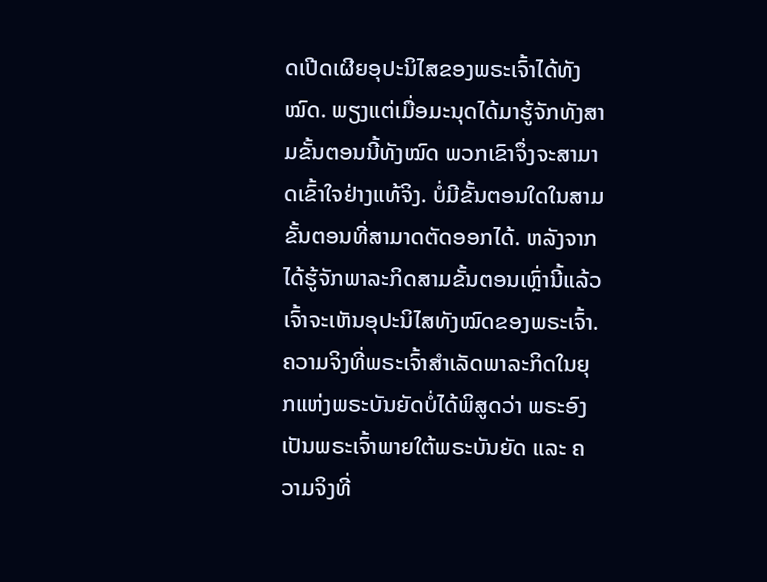ດເປີດເຜີຍອຸປະນິໄສຂອງພຣະເຈົ້າໄດ້ທັງໝົດ. ພຽງແຕ່ເມື່ອມະນຸດໄດ້ມາຮູ້ຈັກທັງສາມຂັ້ນຕອນນີ້ທັງໝົດ ພວກເຂົາຈຶ່ງຈະສາມາດເຂົ້າໃຈຢ່າງແທ້ຈິງ. ບໍ່ມີຂັ້ນຕອນໃດໃນສາມຂັ້ນຕອນທີ່ສາມາດຕັດອອກໄດ້. ຫລັງຈາກໄດ້ຮູ້ຈັກພາລະກິດສາມຂັ້ນຕອນເຫຼົ່ານີ້ແລ້ວ ເຈົ້າຈະເຫັນອຸປະນິໄສທັງໝົດຂອງພຣະເຈົ້າ. ຄວາມຈິງທີ່ພຣະເຈົ້າສໍາເລັດພາລະກິດໃນຍຸກແຫ່ງພຣະບັນຍັດບໍ່ໄດ້ພິສູດວ່າ ພຣະອົງເປັນພຣະເຈົ້າພາຍໃຕ້ພຣະບັນຍັດ ແລະ ຄວາມຈິງທີ່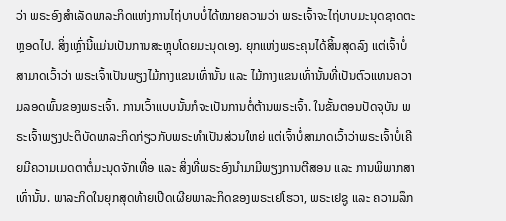ວ່າ ພຣະອົງສຳເລັດພາລະກິດແຫ່ງການໄຖ່ບາບບໍ່ໄດ້ໝາຍຄວາມວ່າ ພຣະເຈົ້າຈະໄຖ່ບາບມະນຸດຊາດຕະຫຼອດໄປ. ສິ່ງເຫຼົ່ານີ້ແມ່ນເປັນການສະຫຼຸບໂດຍມະນຸດເອງ. ຍຸກແຫ່ງພຣະຄຸນໄດ້ສິ້ນສຸດລົງ ແຕ່ເຈົ້າບໍ່ສາມາດເວົ້າວ່າ ພຣະເຈົ້າເປັນພຽງໄມ້ກາງແຂນເທົ່ານັ້ນ ແລະ ໄມ້ກາງແຂນເທົ່ານັ້ນທີ່ເປັນຕົວແທນຄວາມລອດພົ້ນຂອງພຣະເຈົ້າ. ການເວົ້າແບບນັ້ນກໍຈະເປັນການຕໍ່ຕ້ານພຣະເຈົ້າ. ໃນຂັ້ນຕອນປັດຈຸບັນ ພຣະເຈົ້າພຽງປະຕິບັດພາລະກິດກ່ຽວກັບພຣະທໍາເປັນສ່ວນໃຫຍ່ ແຕ່ເຈົ້າບໍ່ສາມາດເວົ້າວ່າພຣະເຈົ້າບໍ່ເຄີຍມີຄວາມເມດຕາຕໍ່ມະນຸດຈັກເທື່ອ ແລະ ສິ່ງທີ່ພຣະອົງນໍາມາມີພຽງການຕີສອນ ແລະ ການພິພາກສາເທົ່ານັ້ນ. ພາລະກິດໃນຍຸກສຸດທ້າຍເປີດເຜີຍພາລະກິດຂອງພຣະເຢໂຮວາ, ພຣະເຢຊູ ແລະ ຄວາມລຶກ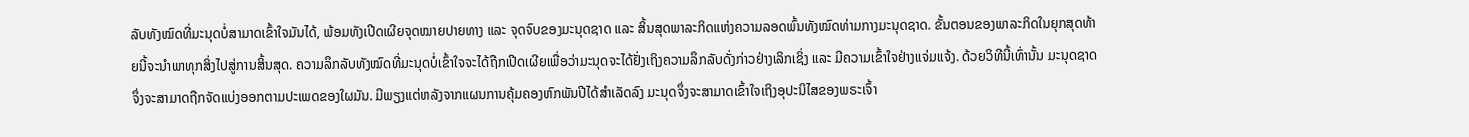ລັບທັງໝົດທີ່ມະນຸດບໍ່ສາມາດເຂົ້າໃຈມັນໄດ້, ພ້ອມທັງເປີດເຜີຍຈຸດໝາຍປາຍທາງ ແລະ ຈຸດຈົບຂອງມະນຸດຊາດ ແລະ ສິ້ນສຸດພາລະກິດແຫ່ງຄວາມລອດພົ້ນທັງໝົດທ່າມກາງມະນຸດຊາດ. ຂັ້ນຕອນຂອງພາລະກິດໃນຍຸກສຸດທ້າຍນີ້ຈະນໍາພາທຸກສິ່ງໄປສູ່ການສິ້ນສຸດ. ຄວາມລຶກລັບທັງໝົດທີ່ມະນຸດບໍ່ເຂົ້າໃຈຈະໄດ້ຖືກເປີດເຜີຍເພື່ອວ່າມະນຸດຈະໄດ້ຢັ່ງເຖິງຄວາມລຶກລັບດັ່ງກ່າວຢ່າງເລິກເຊິ່ງ ແລະ ມີຄວາມເຂົ້າໃຈຢ່າງແຈ່ມແຈ້ງ. ດ້ວຍວິທີນີ້ເທົ່ານັ້ນ ມະນຸດຊາດຈຶ່ງຈະສາມາດຖືກຈັດແບ່ງອອກຕາມປະເພດຂອງໃຜມັນ. ມີພຽງແຕ່ຫລັງຈາກແຜນການຄຸ້ມຄອງຫົກພັນປີໄດ້ສໍາເລັດລົງ ມະນຸດຈຶ່ງຈະສາມາດເຂົ້າໃຈເຖິງອຸປະນິໄສຂອງພຣະເຈົ້າ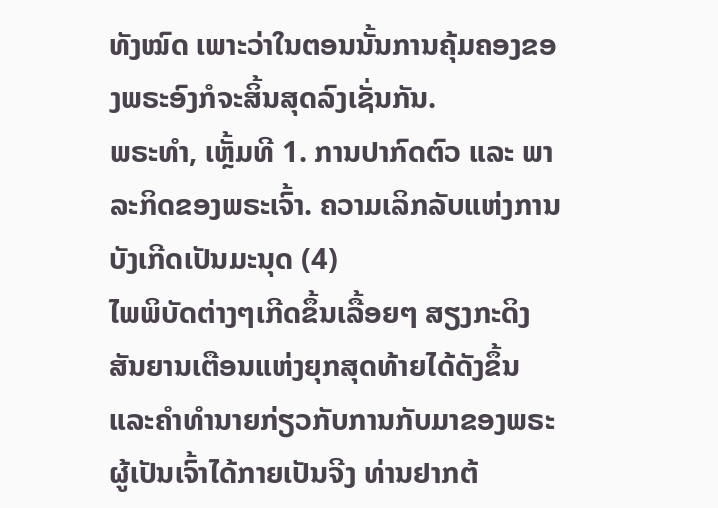ທັງໝົດ ເພາະວ່າໃນຕອນນັ້ນການຄຸ້ມຄອງຂອງພຣະອົງກໍຈະສິ້ນສຸດລົງເຊັ່ນກັນ.
ພຣະທຳ, ເຫຼັ້ມທີ 1. ການປາກົດຕົວ ແລະ ພາລະກິດຂອງພຣະເຈົ້າ. ຄວາມເລິກລັບແຫ່ງການບັງເກີດເປັນມະນຸດ (4)
ໄພພິບັດຕ່າງໆເກີດຂຶ້ນເລື້ອຍໆ ສຽງກະດິງສັນຍານເຕືອນແຫ່ງຍຸກສຸດທ້າຍໄດ້ດັງຂຶ້ນ ແລະຄໍາທໍານາຍກ່ຽວກັບການກັບມາຂອງພຣະຜູ້ເປັນເຈົ້າໄດ້ກາຍເປັນຈີງ ທ່ານຢາກຕ້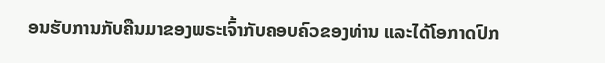ອນຮັບການກັບຄືນມາຂອງພຣະເຈົ້າກັບຄອບຄົວຂອງທ່ານ ແລະໄດ້ໂອກາດປົກ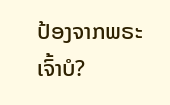ປ້ອງຈາກພຣະເຈົ້າບໍ?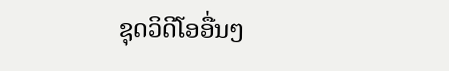ຊຸດວິດີໂອອື່ນໆ